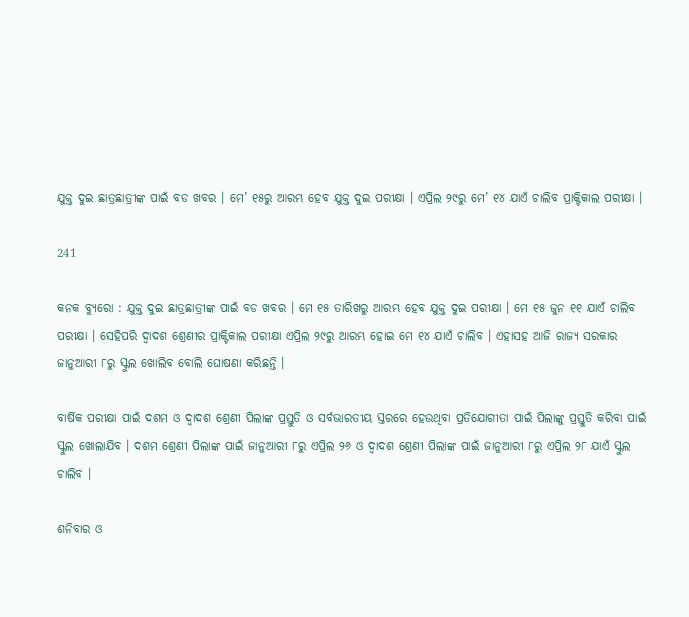ଯୁକ୍ତ ଦୁଇ ଛାତ୍ରଛାତ୍ରୀଙ୍କ ପାଇଁ ବଡ ଖବର । ମେ’ ୧୫ରୁ ଆରମ୍ଭ ହେବ ଯୁକ୍ତ ଦୁଇ ପରୀକ୍ଷା । ଏପ୍ରିଲ ୨୯ରୁ ମେ’ ୧୪ ଯାଏଁ ଚାଲିବ ପ୍ରାକ୍ଟିକାଲ ପରୀକ୍ଷା ।

241

କନକ ବ୍ୟୁରୋ : ଯୁକ୍ତ ଦୁଇ ଛାତ୍ରଛାତ୍ରୀଙ୍କ ପାଇଁ ବଡ ଖବର । ମେ ୧୫ ତାରିଖରୁ ଆରମ୍ଭ ହେବ ଯୁକ୍ତ ଦୁଇ ପରୀକ୍ଷା । ମେ ୧୫ ଜୁନ ୧୧ ଯାଏଁ ଚାଲିବ ପରୀକ୍ଷା । ସେହିପରି ଦ୍ୱାଦଶ ଶ୍ରେଣୀର ପ୍ରାକ୍ଟିକାଲ ପରୀକ୍ଷା ଏପ୍ରିଲ ୨୯ରୁ ଆରମ୍ଭ ହୋଇ ମେ ୧୪ ଯାଏଁ ଚାଲିବ । ଏହାସହ ଆଜି ରାଜ୍ୟ ସରକାର ଜାନୁଆରୀ ୮ରୁ ସ୍କୁଲ ଖୋଲିବ ବୋଲି ଘୋଷଣା କରିଛନ୍ତି ।

ବାର୍ଷିକ ପରୀକ୍ଷା ପାଇଁ ଦଶମ ଓ ଦ୍ୱାଦଶ ଶ୍ରେଣୀ ପିଲାଙ୍କ ପ୍ରସ୍ତୁତି ଓ ସର୍ବଭାରତୀୟ ସ୍ତରରେ ହେଉଥିବା ପ୍ରତିଯୋଗୀତା ପାଇଁ ପିଲାଙ୍କୁ ପ୍ରସ୍ତୁତି କରିବା ପାଇଁ ସ୍କୁଲ ଖୋଲାଯିବ । ଦଶମ ଶ୍ରେଣୀ ପିଲାଙ୍କ ପାଇଁ ଜାନୁଆରୀ ୮ରୁ ଏପ୍ରିଲ ୨୬ ଓ ଦ୍ୱାଦଶ ଶ୍ରେଣୀ ପିଲାଙ୍କ ପାଇଁ ଜାନୁଆରୀ ୮ରୁ ଏପ୍ରିଲ ୨୮ ଯାଏଁ ସ୍କୁଲ ଚାଲିବ ।

ଶନିବାର ଓ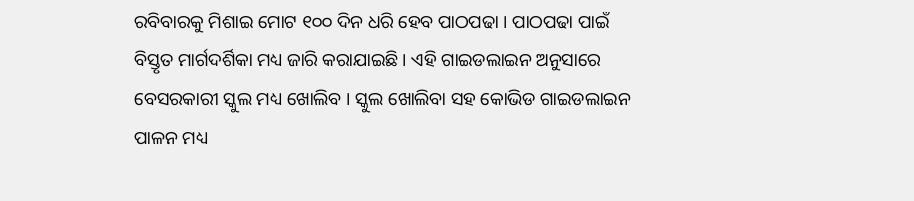ରବିବାରକୁ ମିଶାଇ ମୋଟ ୧୦୦ ଦିନ ଧରି ହେବ ପାଠପଢା । ପାଠପଢା ପାଇଁ ବିସ୍ତୃତ ମାର୍ଗଦର୍ଶିକା ମଧ୍ୟ ଜାରି କରାଯାଇଛି । ଏହି ଗାଇଡଲାଇନ ଅନୁସାରେ ବେସରକାରୀ ସ୍କୁଲ ମଧ୍ୟ ଖୋଲିବ । ସ୍କୁଲ ଖୋଲିବା ସହ କୋଭିଡ ଗାଇଡଲାଇନ ପାଳନ ମଧ୍ୟ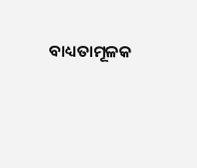ବାଧ୍ୟତାମୂଳକ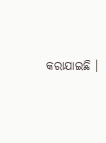କରାଯାଇଛି ।